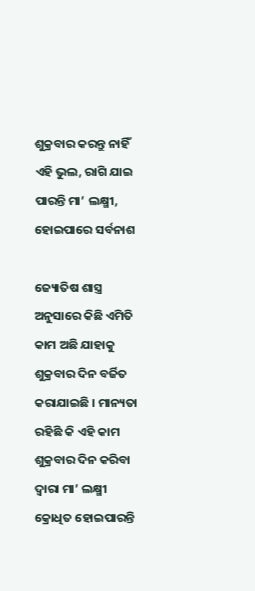ଶୁକ୍ରବାର କରନ୍ତୁ ନାହିଁ ଏହି ଭୁଲ, ରାଗି ଯାଇ ପାରନ୍ତି ମା’ ଲକ୍ଷ୍ମୀ, ହୋଇପାରେ ସର୍ବନାଶ

ଜ୍ୟୋତିଷ ଶାସ୍ତ୍ର ଅନୁସାରେ କିଛି ଏମିତି କାମ ଅଛି ଯାହାକୁ ଶୁକ୍ରବାର ଦିନ ବର୍ଜିତ କରାଯାଇଛି । ମାନ୍ୟତା ରହିଛି କି ଏହି କାମ ଶୁକ୍ରବାର ଦିନ କରିବା ଦ୍ୱାରା ମା’ ଲକ୍ଷ୍ମୀ କ୍ରୋଧିତ ହୋଇପାରନ୍ତି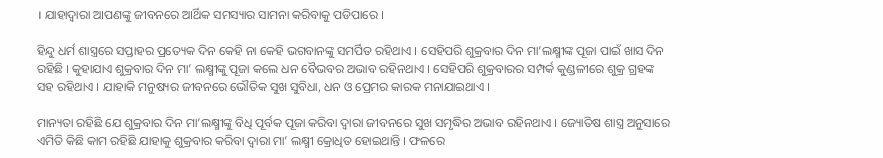। ଯାହାଦ୍ୱାରା ଆପଣଙ୍କୁ ଜୀବନରେ ଆର୍ଥିକ ସମସ୍ୟାର ସାମନା କରିବାକୁ ପଡିପାରେ ।

ହିନ୍ଦୁ ଧର୍ମ ଶାସ୍ତ୍ରରେ ସପ୍ତାହର ପ୍ରତ୍ୟେକ ଦିନ କେହି ନା କେହି ଭଗବାନଙ୍କୁ ସମର୍ପିତ ରହିଥାଏ । ସେହିପରି ଶୁକ୍ରବାର ଦିନ ମା’ଲକ୍ଷ୍ମୀଙ୍କ ପୂଜା ପାଇଁ ଖାସ ଦିନ ରହିଛି । କୁହାଯାଏ ଶୁକ୍ରବାର ଦିନ ମା’ ଲକ୍ଷ୍ମୀଙ୍କୁ ପୂଜା କଲେ ଧନ ବୈଭବର ଅଭାବ ରହିନଥାଏ । ସେହିପରି ଶୁକ୍ରବାରର ସମ୍ପର୍କ କୁଣ୍ଡଳୀରେ ଶୁକ୍ର ଗ୍ରହଙ୍କ ସହ ରହିଥାଏ । ଯାହାକି ମନୁଷ୍ୟର ଜୀବନରେ ଭୌତିକ ସୁଖ ସୁବିଧା, ଧନ ଓ ପ୍ରେମର କାରକ ମନାଯାଇଥାଏ ।

ମାନ୍ୟତା ରହିଛି ଯେ ଶୁକ୍ରବାର ଦିନ ମା’ଲକ୍ଷ୍ମୀଙ୍କୁ ବିଧି ପୂର୍ବକ ପୂଜା କରିବା ଦ୍ୱାରା ଜୀବନରେ ସୁଖ ସମୃଦ୍ଧିର ଅଭାବ ରହିନଥାଏ । ଜ୍ୟୋତିଷ ଶାସ୍ତ୍ର ଅନୁସାରେ ଏମିତି କିଛି କାମ ରହିଛି ଯାହାକୁ ଶୁକ୍ରବାର କରିବା ଦ୍ୱାରା ମା’ ଲକ୍ଷ୍ମୀ କ୍ରୋଧିତ ହୋଇଥାନ୍ତି । ଫଳରେ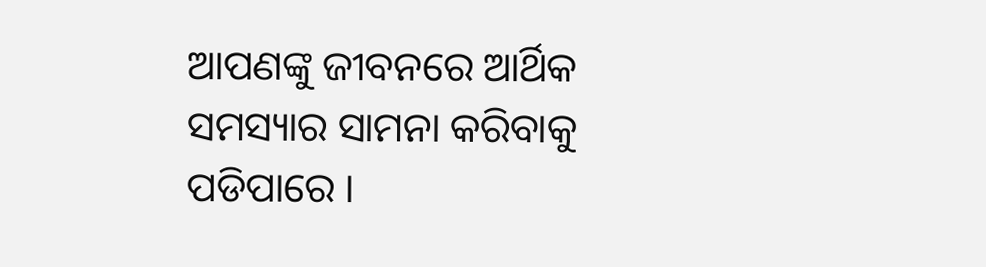ଆପଣଙ୍କୁ ଜୀବନରେ ଆର୍ଥିକ ସମସ୍ୟାର ସାମନା କରିବାକୁ ପଡିପାରେ ।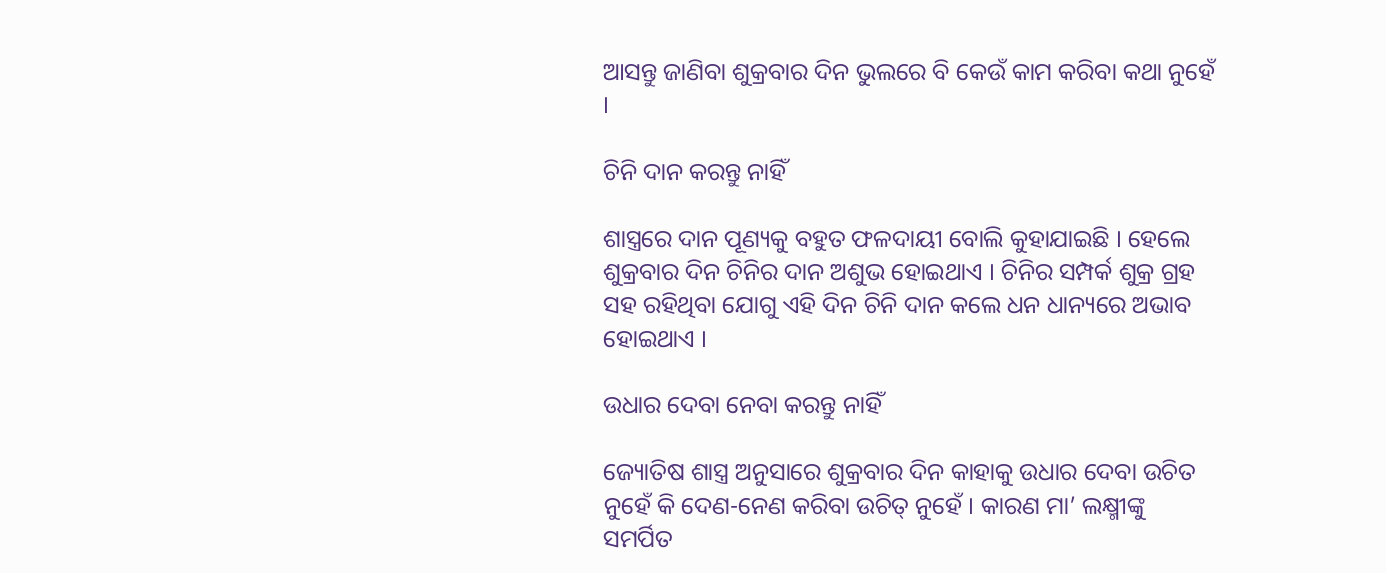ଆସନ୍ତୁ ଜାଣିବା ଶୁକ୍ରବାର ଦିନ ଭୁଲରେ ବି କେଉଁ କାମ କରିବା କଥା ନୁହେଁ ।

ଚିନି ଦାନ କରନ୍ତୁ ନାହିଁ

ଶାସ୍ତ୍ରରେ ଦାନ ପୂଣ୍ୟକୁ ବହୁତ ଫଳଦାୟୀ ବୋଲି କୁହାଯାଇଛି । ହେଲେ ଶୁକ୍ରବାର ଦିନ ଚିନିର ଦାନ ଅଶୁଭ ହୋଇଥାଏ । ଚିନିର ସମ୍ପର୍କ ଶୁକ୍ର ଗ୍ରହ ସହ ରହିଥିବା ଯୋଗୁ ଏହି ଦିନ ଚିନି ଦାନ କଲେ ଧନ ଧାନ୍ୟରେ ଅଭାବ ହୋଇଥାଏ ।

ଉଧାର ଦେବା ନେବା କରନ୍ତୁ ନାହିଁ

ଜ୍ୟୋତିଷ ଶାସ୍ତ୍ର ଅନୁସାରେ ଶୁକ୍ରବାର ଦିନ କାହାକୁ ଉଧାର ଦେବା ଉଚିତ ନୁହେଁ କି ଦେଣ-ନେଣ କରିବା ଉଚିତ୍‌ ନୁହେଁ । କାରଣ ମା’ ଲକ୍ଷ୍ମୀଙ୍କୁ ସମର୍ପିତ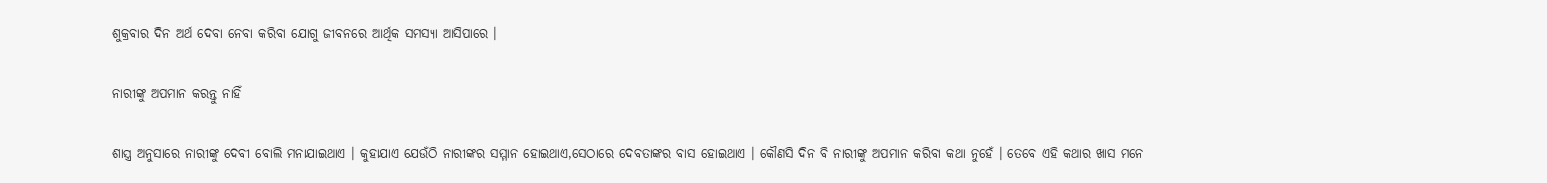ଶୁକ୍ରବାର ଦିନ ଅର୍ଥ ଦେବା ନେବା କରିବା ଯୋଗୁ ଜୀବନରେ ଆର୍ଥିକ ସମସ୍ୟା ଆସିପାରେ ।

ନାରୀଙ୍କୁ ଅପମାନ କରନ୍ତୁ ନାହିଁ

ଶାସ୍ତ୍ର ଅନୁସାରେ ନାରୀଙ୍କୁ ଦେବୀ ବୋଲି ମନାଯାଇଥାଏ । କୁହାଯାଏ ଯେଉଁଠି ନାରୀଙ୍କର ସମ୍ମାନ ହୋଇଥାଏ,ସେଠାରେ ଦେବତାଙ୍କର ବାସ ହୋଇଥାଏ । କୌଣସି ଦିନ ବି ନାରୀଙ୍କୁ ଅପମାନ କରିବା କଥା ନୁହେଁ । ତେବେ ଏହି କଥାର ଖାସ ମନେ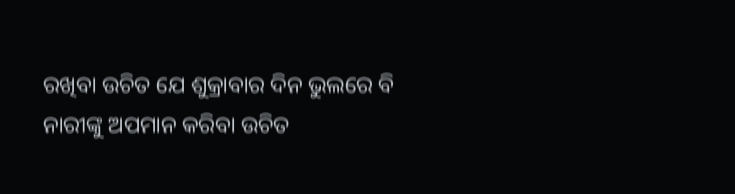ରଖିବା ଉଚିତ ଯେ ଶୁକ୍ରାବାର ଦିନ ଭୁଲରେ ବି ନାରୀଙ୍କୁ ଅପମାନ କରିବା ଉଚିତ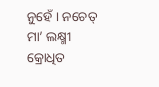ନୁହେଁ । ନଚେତ୍‌ ମା’ ଲକ୍ଷ୍ମୀ କ୍ରୋଧିତ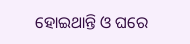ହୋଇଥାନ୍ତି ଓ ଘରେ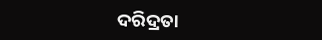ଦରିଦ୍ରତା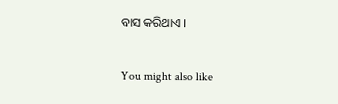ବାସ କରିଥାଏ ।

You might also like